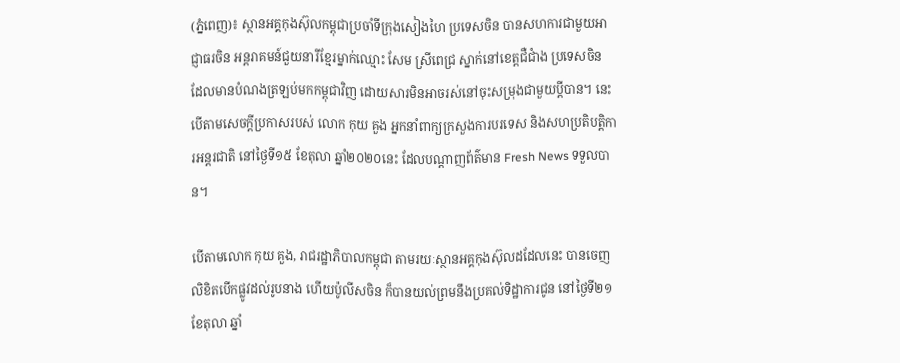(ភ្នំពេញ)៖ ស្ថានអគ្គកុងស៊ុលកម្ពុជាប្រចាំទីក្រុងសៀងហៃ ប្រទេសចិន បានសហការជាមួយអាជ្ញាធរចិន អន្តរាគមន៍ជួយនារីខ្មែរម្នាក់ឈ្មោះ សែម ស្រីពេជ្រ ស្នាក់នៅខេត្តជឺជាំង ប្រទេសចិន ដែលមានបំណងត្រឡប់មកកម្ពុជាវិញ ដោយសារមិនអាចរស់នៅចុះសម្រុងជាមួយប្តីបាន។ នេះបើតាមសេចក្តីប្រកាសរបស់ លោក កុយ គួង អ្នកនាំពាក្យក្រសួងការបរទេស និងសហប្រតិបត្តិការអន្តរជាតិ នៅថ្ងៃទី១៥ ខែតុលា ឆ្នាំ២០២០នេះ ដែលបណ្តាញព័ត៌មាន Fresh News ទទួលបាន។

បើតាមលោក កុយ គួង, រាជរដ្ឋាភិបាលកម្ពុជា តាមរយៈស្ថានអគ្គកុងស៊ុលដដែលនេះ បានចេញលិខិតបើកផ្លូវដល់រូបនាង ហើយប៉ូលីសចិន ក៏បានយល់ព្រមនឹងប្រគល់ទិដ្ឋាការជូន នៅថ្ងៃទី២១ ខែតុលា ឆ្នាំ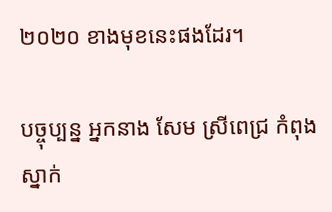២០២០ ខាងមុខនេះផងដែរ។

បច្ចុប្បន្ន អ្នកនាង សែម ស្រីពេជ្រ កំពុងស្នាក់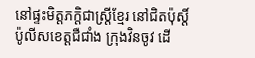នៅផ្ទះមិត្តភក្តិជាស្រ្តីខ្មែរ នៅជិតប៉ុស្តិ៍ប៉ូលីសខេត្តជឺជាំង ក្រុងវិនចូវ ដើ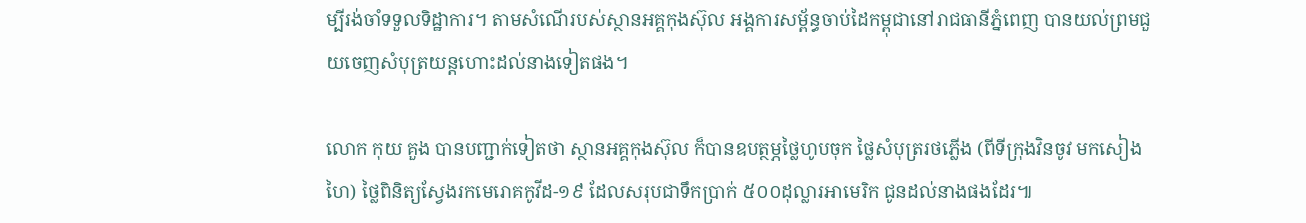ម្បីរង់ចាំទទួលទិដ្ឋាការ។ តាមសំណើរបស់ស្ថានអគ្គកុងស៊ុល អង្គការសម្ព័ន្ធចាប់ដៃកម្ពុជានៅរាជធានីភ្នំពេញ បានយល់ព្រមជួយចេញសំបុត្រយន្តហោះដល់នាងទៀតផង។

លោក កុយ គួង បានបញ្ជាក់ទៀតថា ស្ថានអគ្គកុងស៊ុល ក៏បានឧបត្ថម្ភថ្លៃហូបចុក ថ្លៃសំបុត្ររថភ្លើង (ពីទីក្រុងវិនចូវ មកសៀងហៃ) ថ្លៃពិនិត្យស្វែងរកមេរោគកូវីដ-១៩ ដែលសរុបជាទឹកប្រាក់ ៥០០ដុល្លារអាមេរិក ជូនដល់នាងផងដែរ៕